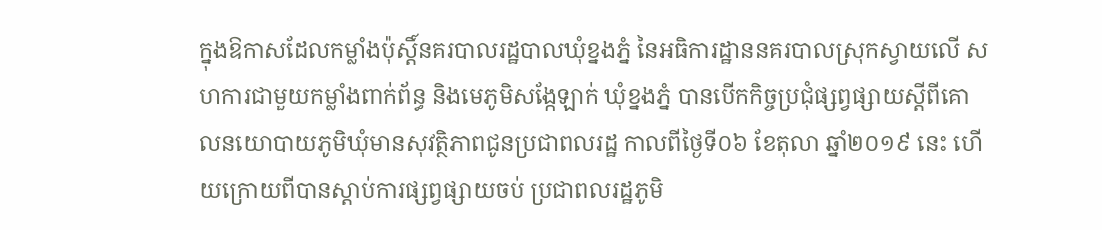ក្នុងឱកាសដែលកម្លាំងប៉ុស្តិ៍នគរបាលរដ្ឋបាលឃុំខ្នងភ្នំ នៃអធិការដ្ឋាននគរបាលស្រុកស្វាយលើ សហការជាមួយកម្លាំងពាក់ព័ន្ធ និងមេភូមិសង្កែឡាក់ ឃុំខ្នងភ្នំ បានបើកកិច្ចប្រជុំផ្សព្វផ្សាយស្តីពីគោលនយោបាយភូមិឃុំមានសុវត្ថិភាពជូនប្រជាពលរដ្ឋ កាលពីថ្ងៃទី០៦ ខែតុលា ឆ្នាំ២០១៩ នេះ ហើយក្រោយពីបានស្តាប់ការផ្សព្វផ្សាយចប់ ប្រជាពលរដ្ឋភូមិ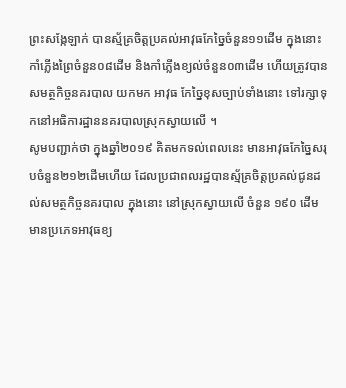ព្រះសង្កែឡាក់ បានស្ម័គ្រចិត្តប្រគល់អាវុធកែច្នៃចំនួន១១ដើម ក្នុងនោះកាំភ្លើងព្រៃចំនួន០៨ដើម និងកាំភ្លើងខ្យល់ចំនួន០៣ដើម ហើយត្រូវបានសមត្ថកិច្ចនគរបាល យកមក អាវុធ កែច្នៃខុសច្បាប់ទាំងនោះ ទៅរក្សាទុកនៅអធិការដ្ឋាននគរបាលស្រុកស្វាយលើ ។
សូមបញ្ជាក់ថា ក្នុងឆ្នាំ២០១៩ គិតមកទល់ពេលនេះ មានអាវុធកែច្នៃសរុបចំនួន២១២ដើមហើយ ដែលប្រជាពលរដ្ឋបានស្ម័គ្រចិត្តប្រគល់ជូនដល់សមត្ថកិច្ចនគរបាល ក្នុងនោះ នៅស្រុកស្វាយលើ ចំនួន ១៩០ ដើម មានប្រភេទអាវុធខ្យ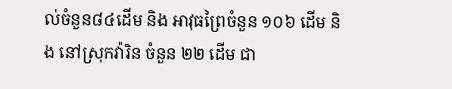ល់ចំនួន៨៤ដើម និង អាវុធព្រៃចំនួន ១០៦ ដើម និង នៅស្រុកវ៉ារិន ចំនួន ២២ ដើម ជា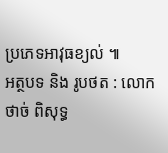ប្រភេទអាវុធខ្យល់ ៕
អត្ថបទ និង រូបថត : លោក ថាច់ ពិសុទ្ធ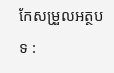កែសម្រួលអត្ថបទ :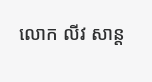លោក លីវ សាន្ត